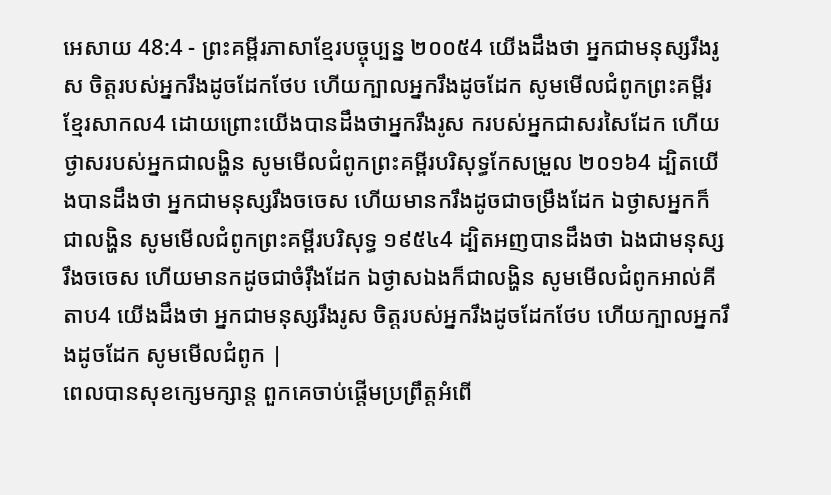អេសាយ 48:4 - ព្រះគម្ពីរភាសាខ្មែរបច្ចុប្បន្ន ២០០៥4 យើងដឹងថា អ្នកជាមនុស្សរឹងរូស ចិត្តរបស់អ្នករឹងដូចដែកថែប ហើយក្បាលអ្នករឹងដូចដែក សូមមើលជំពូកព្រះគម្ពីរខ្មែរសាកល4 ដោយព្រោះយើងបានដឹងថាអ្នករឹងរូស ករបស់អ្នកជាសរសៃដែក ហើយថ្ងាសរបស់អ្នកជាលង្ហិន សូមមើលជំពូកព្រះគម្ពីរបរិសុទ្ធកែសម្រួល ២០១៦4 ដ្បិតយើងបានដឹងថា អ្នកជាមនុស្សរឹងចចេស ហើយមានករឹងដូចជាចម្រឹងដែក ឯថ្ងាសអ្នកក៏ជាលង្ហិន សូមមើលជំពូកព្រះគម្ពីរបរិសុទ្ធ ១៩៥៤4 ដ្បិតអញបានដឹងថា ឯងជាមនុស្សរឹងចចេស ហើយមានកដូចជាចំរ៉ឹងដែក ឯថ្ងាសឯងក៏ជាលង្ហិន សូមមើលជំពូកអាល់គីតាប4 យើងដឹងថា អ្នកជាមនុស្សរឹងរូស ចិត្តរបស់អ្នករឹងដូចដែកថែប ហើយក្បាលអ្នករឹងដូចដែក សូមមើលជំពូក |
ពេលបានសុខក្សេមក្សាន្ត ពួកគេចាប់ផ្ដើមប្រព្រឹត្តអំពើ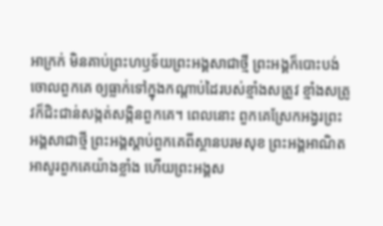អាក្រក់ មិនគាប់ព្រះហឫទ័យព្រះអង្គសាជាថ្មី ព្រះអង្គក៏បោះបង់ចោលពួកគេ ឲ្យធ្លាក់ទៅក្នុងកណ្ដាប់ដៃរបស់ខ្មាំងសត្រូវ ខ្មាំងសត្រូវក៏ជិះជាន់សង្កត់សង្កិនពួកគេ។ ពេលនោះ ពួកគេស្រែកអង្វរព្រះអង្គសាជាថ្មី ព្រះអង្គស្ដាប់ពួកគេពីស្ថានបរមសុខ ព្រះអង្គអាណិតអាសូរពួកគេយ៉ាងខ្លាំង ហើយព្រះអង្គស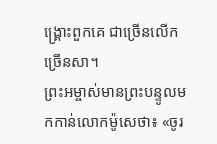ង្គ្រោះពួកគេ ជាច្រើនលើកច្រើនសា។
ព្រះអម្ចាស់មានព្រះបន្ទូលមកកាន់លោកម៉ូសេថា៖ «ចូរ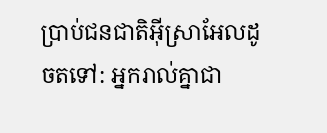ប្រាប់ជនជាតិអ៊ីស្រាអែលដូចតទៅ: អ្នករាល់គ្នាជា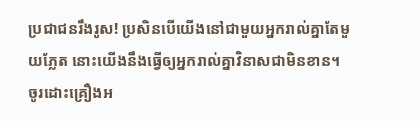ប្រជាជនរឹងរូស! ប្រសិនបើយើងនៅជាមួយអ្នករាល់គ្នាតែមួយភ្លែត នោះយើងនឹងធ្វើឲ្យអ្នករាល់គ្នាវិនាសជាមិនខាន។ ចូរដោះគ្រឿងអ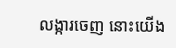លង្ការចេញ នោះយើង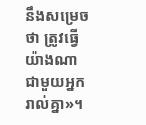នឹងសម្រេចថា ត្រូវធ្វើយ៉ាងណាជាមួយអ្នករាល់គ្នា»។